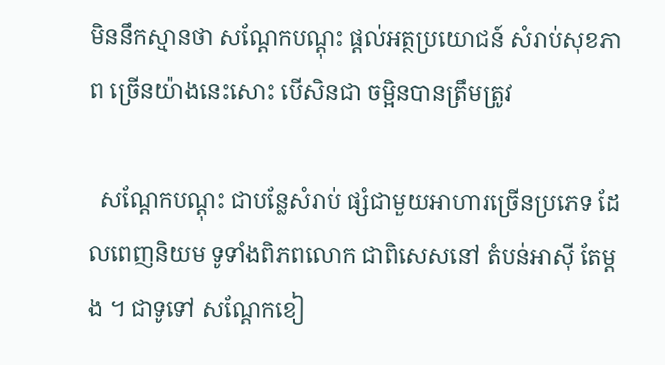មិននឹកស្មានថា សណ្តែកបណ្តុះ ផ្តល់អត្ថប្រយោជន៍ សំរាប់សុខភាព ច្រើនយ៉ាងនេះសោះ បើសិនជា ចម្អិនបានត្រឹមត្រូវ

  សណ្តែកបណ្តុះ ជាបន្លែសំរាប់ ផ្សំជាមួយអាហារច្រើនប្រភេទ ដែលពេញនិយម ទូទាំងពិភពលោក ជាពិសេសនៅ តំបន់អាស៊ី តែម្តង ។ ជាទូទៅ សណ្តែកខៀ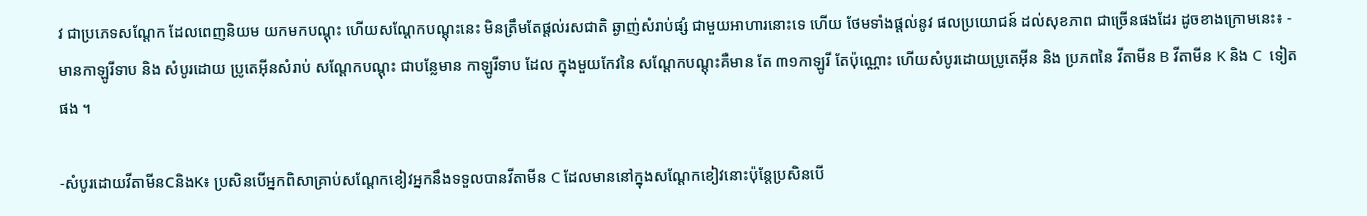វ ជាប្រភេទសណ្តែក ដែលពេញនិយម យកមកបណ្តុះ ហើយសណ្តែកបណ្តុះនេះ មិនត្រឹមតែផ្តល់រសជាតិ ឆ្ងាញ់សំរាប់ផ្សំ ជាមួយអាហារនោះទេ ហើយ ថែមទាំងផ្តល់នូវ ផលប្រយោជន៍ ដល់សុខភាព ជាច្រើនផងដែរ ដូចខាងក្រោមនេះ៖ - មានកាឡូរីទាប និង សំបូរដោយ ប្រូតេអ៊ីនសំរាប់ សណ្តែកបណ្តុះ ជាបន្លែមាន កាឡូរីទាប ដែល ក្នុងមួយកែវនៃ សណ្តែកបណ្តុះគឺមាន តែ ៣១កាឡូរី តែប៉ុណ្ណោះ ហើយសំបូរដោយប្រូតេអ៊ីន និង ប្រភពនៃ វីតាមីន B វីតាមីន K និង C  ទៀតផង ។

-សំបូរដោយវីតាមីនCនិងK៖ ប្រសិនបើអ្នកពិសាគ្រាប់សណ្តែកខៀវអ្នកនឹងទទួលបានវីតាមីន C ដែលមាននៅក្នុងសណ្តែកខៀវនោះប៉ុន្តែប្រសិនបើ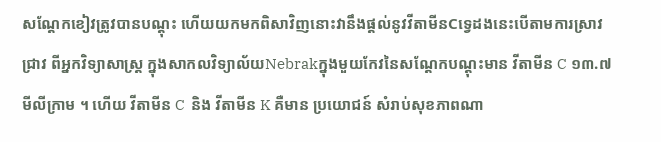សណ្តែកខៀវត្រូវបានបណ្តុះ ហើយយកមកពិសាវិញនោះវានឹងផ្តល់នូវវីតាមីនCទ្វេដងនេះបើតាមការស្រាវជ្រាវ ពីអ្នកវិទ្យាសាស្ត្រ ក្នុងសាកលវិទ្យាល័យNebrakក្នុងមួយកែវនៃសណ្តែកបណ្តុះមាន វីតាមីន C ១៣.៧ មីលីក្រាម ។ ហើយ វីតាមីន C  និង វីតាមីន K គឺមាន ប្រយោជន៍ សំរាប់សុខភាពណា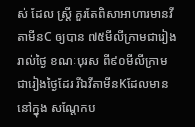ស់ ដែល ស្ត្រី គួរតែពិសាអាហារមានវីតាមីនC ឲ្យបាន ៧៥មីលីក្រាមជារៀងរាល់ថ្ងៃ ខណៈបុរស ពី៩០មីលីក្រាម ជារៀងថ្ងៃដែរ រីឯវីតាមីនKដែលមាននៅក្នុង សណ្តែកប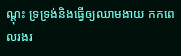ណ្តុះ ទ្រទ្រង់និងធ្វើឲ្យឈាមងាយ កកពេលរងរ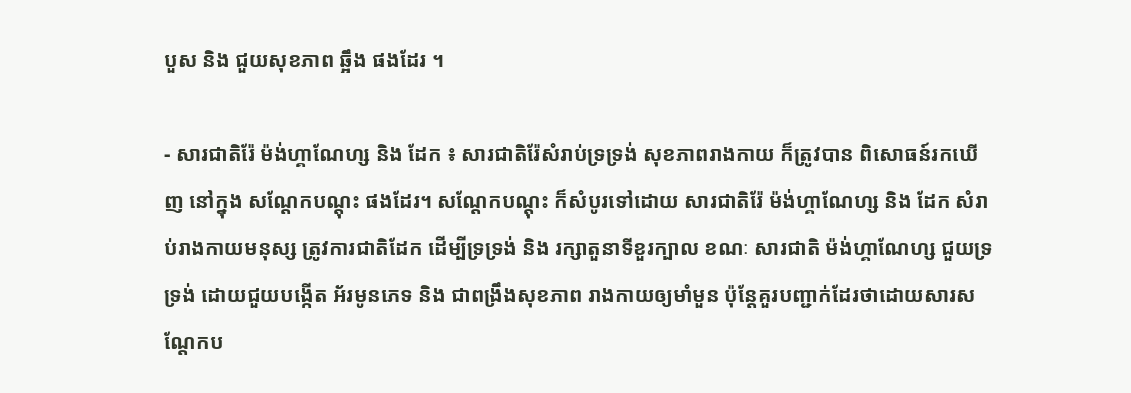បួស និង ជួយសុខភាព ឆ្អឹង ផងដែរ ។

- សារជាតិរ៉ែ ម៉ង់ហ្គាណែហ្ស និង ដែក ៖ សារជាតិរ៉ែសំរាប់ទ្រទ្រង់ សុខភាពរាងកាយ ក៏ត្រូវបាន ពិសោធន៍រកឃើញ នៅក្នុង សណ្តែកបណ្តុះ ផងដែរ។ សណ្តែកបណ្តុះ ក៏សំបូរទៅដោយ សារជាតិរ៉ែ ម៉ង់ហ្គាណែហ្ស និង ដែក សំរាប់រាងកាយមនុស្ស ត្រូវការជាតិដែក ដើម្បីទ្រទ្រង់ និង រក្សាតួនាទីខួរក្បាល ខណៈ សារជាតិ ម៉ង់ហ្គាណែហ្ស ជួយទ្រទ្រង់ ដោយជួយបង្កើត អ័រមូនភេទ និង ជាពង្រឹងសុខភាព រាងកាយឲ្យមាំមួន ប៉ុន្តែគួរបញ្ជាក់ដែរថាដោយសារសណ្តែកប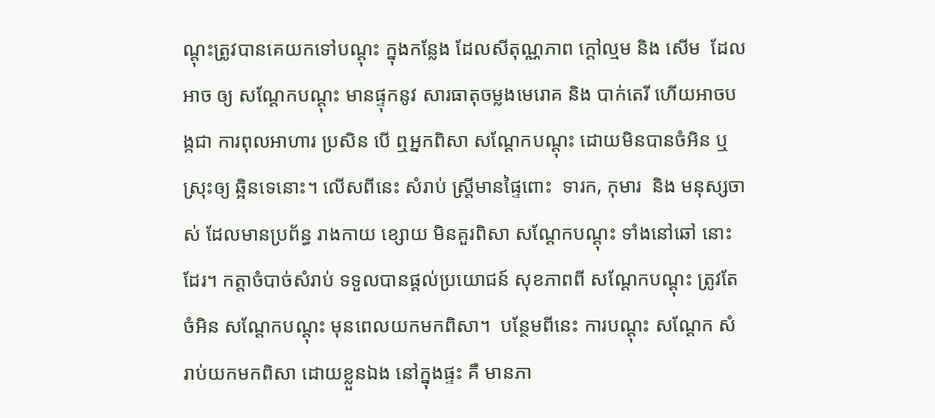ណ្តុះត្រូវបានគេយកទៅបណ្តុះ ក្នុងកន្លែង ដែលសីតុណ្ណភាព ក្តៅល្មម និង សើម  ដែលអាច ឲ្យ សណ្តែកបណ្តុះ មានផ្ទុកនូវ សារធាតុចម្លងមេរោគ និង បាក់តេរី ហើយអាចបង្កជា ការពុលអាហារ ប្រសិន បើ ឮអ្នកពិសា សណ្តែកបណ្តុះ ដោយមិនបានចំអិន ឬស្រុះឲ្យ ឆ្អិនទេនោះ។ លើសពីនេះ សំរាប់ ស្ត្រីមានផ្ទៃពោះ  ទារក, កុមារ  និង មនុស្សចាស់ ដែលមានប្រព័ន្ធ រាងកាយ ខ្សោយ មិនគួរពិសា សណ្តែកបណ្តុះ ទាំងនៅឆៅ នោះដែរ។ កត្តាចំបាច់សំរាប់ ទទួលបានផ្តល់ប្រយោជន៍ សុខភាពពី សណ្តែកបណ្តុះ ត្រូវតែចំអិន សណ្តែកបណ្តុះ មុនពេលយកមកពិសា។  បន្ថែមពីនេះ ការបណ្តុះ សណ្តែក សំរាប់យកមកពិសា ដោយខ្លួនឯង នៅក្នុងផ្ទះ គឺ មានភា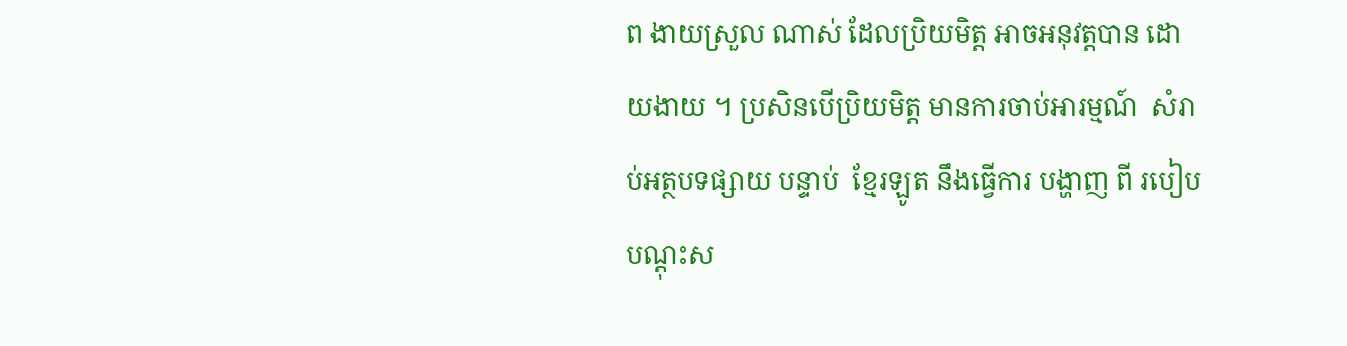ព ងាយស្រួល ណាស់ ដែលប្រិយមិត្ត អាចអនុវត្តបាន ដោយងាយ ។ ប្រសិនបើប្រិយមិត្ត មានការចាប់អារម្មណ៍  សំរាប់អត្ថបទផ្សាយ បន្ទាប់  ខ្មែរឡូត នឹងធ្វើការ បង្ហាញ ពី របៀប បណ្តុះស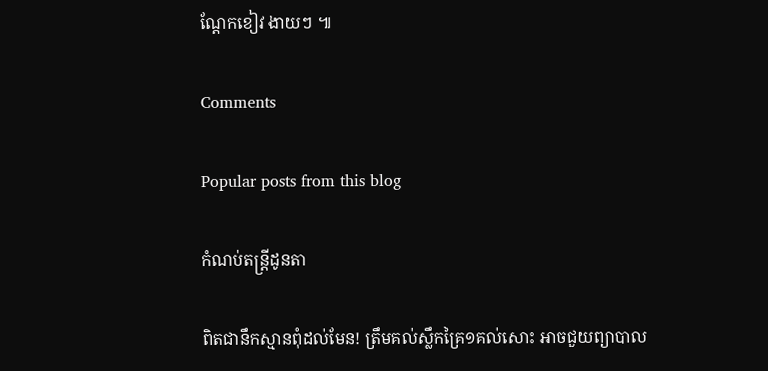ណ្តែកខៀវ ងាយៗ ៕

Comments

Popular posts from this blog

កំណប់តន្រ្តីដូនតា

ពិតជានឹកស្មានពុំដល់មែន! ត្រឹមគល់ស្លឹកគ្រៃ១គល់សោះ អាចជួយព្យាបាល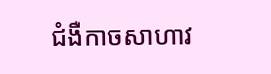ជំងឺកាចសាហាវ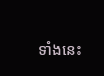ទាំងនេះ